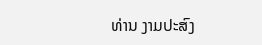ທ່ານ ງາມປະສົງ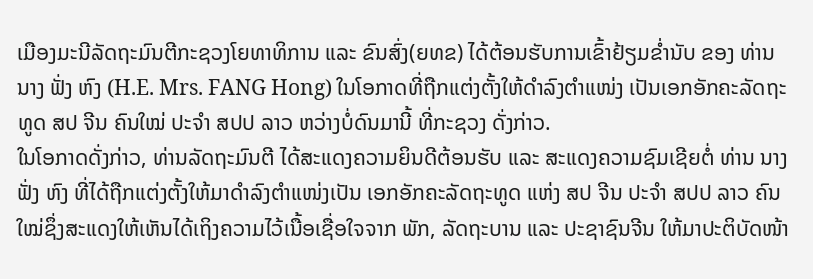ເມືອງມະນີລັດຖະມົນຕີກະຊວງໂຍທາທິການ ແລະ ຂົນສົ່ງ(ຍທຂ) ໄດ້ຕ້ອນຮັບການເຂົ້າຢ້ຽມຂໍ່ານັບ ຂອງ ທ່ານ ນາງ ຟັ່ງ ຫົງ (H.E. Mrs. FANG Hong) ໃນໂອກາດທີ່ຖືກແຕ່ງຕັ້ງໃຫ້ດໍາລົງຕໍາແໜ່ງ ເປັນເອກອັກຄະລັດຖະທູດ ສປ ຈີນ ຄົນໃໝ່ ປະຈໍາ ສປປ ລາວ ຫວ່າງບໍ່ດົນມານີ້ ທີ່ກະຊວງ ດັ່ງກ່າວ.
ໃນໂອກາດດັ່ງກ່າວ, ທ່ານລັດຖະມົນຕີ ໄດ້ສະແດງຄວາມຍິນດີຕ້ອນຮັບ ແລະ ສະແດງຄວາມຊົມເຊີຍຕໍ່ ທ່ານ ນາງ ຟັ່ງ ຫົງ ທີ່ໄດ້ຖືກແຕ່ງຕັ້ງໃຫ້ມາດໍາລົງຕໍາແໜ່ງເປັນ ເອກອັກຄະລັດຖະທູດ ແຫ່ງ ສປ ຈີນ ປະຈໍາ ສປປ ລາວ ຄົນໃໝ່ຊຶ່ງສະແດງໃຫ້ເຫັນໄດ້ເຖິງຄວາມໄວ້ເນື້ອເຊື່ອໃຈຈາກ ພັກ, ລັດຖະບານ ແລະ ປະຊາຊົນຈີນ ໃຫ້ມາປະຕິບັດໜ້າ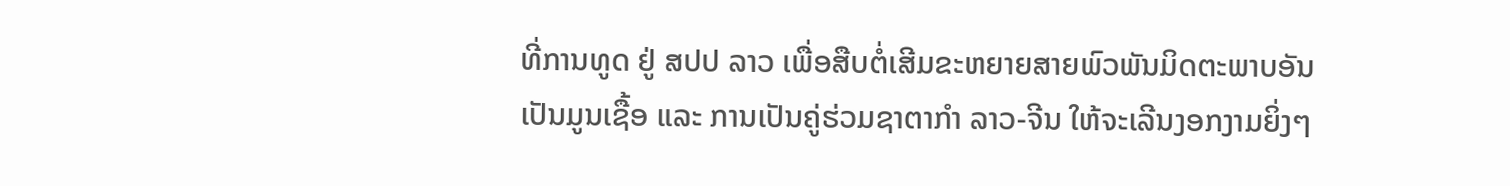ທີ່ການທູດ ຢູ່ ສປປ ລາວ ເພື່ອສືບຕໍ່ເສີມຂະຫຍາຍສາຍພົວພັນມິດຕະພາບອັນເປັນມູນເຊື້ອ ແລະ ການເປັນຄູ່ຮ່ວມຊາຕາກໍາ ລາວ-ຈີນ ໃຫ້ຈະເລີນງອກງາມຍິ່ງໆ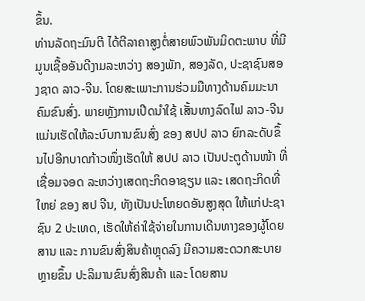ຂຶ້ນ.
ທ່ານລັດຖະມົນຕີ ໄດ້ຕີລາຄາສູງຕໍ່ສາຍພົວພັນມິດຕະພາບ ທີ່ມີມູນເຊື້ອອັນດີງາມລະຫວ່າງ ສອງພັກ, ສອງລັດ, ປະຊາຊົນສອງຊາດ ລາວ-ຈີນ. ໂດຍສະເພາະການຮ່ວມມືທາງດ້ານຄົມມະນາຄົມຂົນສົ່ງ. ພາຍຫຼັງການເປີດນຳໃຊ້ ເສັ້ນທາງລົດໄຟ ລາວ-ຈີນ ແມ່ນເຮັດໃຫ້ລະບົບການຂົນສົ່ງ ຂອງ ສປປ ລາວ ຍົກລະດັບຂຶ້ນໄປອີກບາດກ້າວໜຶ່ງເຮັດໃຫ້ ສປປ ລາວ ເປັນປະຕູດ້ານໜ້າ ທີ່ເຊື່ອມຈອດ ລະຫວ່າງເສດຖະກິດອາຊຽນ ແລະ ເສດຖະກິດທີ່ໃຫຍ່ ຂອງ ສປ ຈີນ, ທັງເປັນປະໂຫຍດອັນສູງສຸດ ໃຫ້ແກ່ປະຊາຊົນ 2 ປະເທດ, ເຮັດໃຫ້ຄ່າໃຊ້ຈ່າຍໃນການເດີນທາງຂອງຜູ້ໂດຍສານ ແລະ ການຂົນສົ່ງສິນຄ້າຫຼຸດລົງ ມີຄວາມສະດວກສະບາຍຫຼາຍຂຶ້ນ ປະລິມານຂົນສົ່ງສິນຄ້າ ແລະ ໂດຍສານ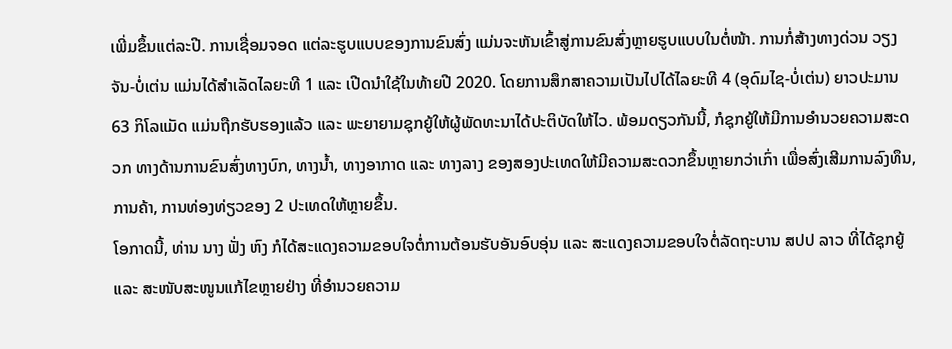ເພີ່ມຂຶ້ນແຕ່ລະປີ. ການເຊື່ອມຈອດ ແຕ່ລະຮູບແບບຂອງການຂົນສົ່ງ ແມ່ນຈະຫັນເຂົ້າສູ່ການຂົນສົ່ງຫຼາຍຮູບແບບໃນຕໍ່ໜ້າ. ການກໍ່ສ້າງທາງດ່ວນ ວຽງຈັນ-ບໍ່ເຕ່ນ ແມ່ນໄດ້ສຳເລັດໄລຍະທີ 1 ແລະ ເປີດນຳໃຊ້ໃນທ້າຍປີ 2020. ໂດຍການສຶກສາຄວາມເປັນໄປໄດ້ໄລຍະທີ 4 (ອຸດົມໄຊ-ບໍ່ເຕ່ນ) ຍາວປະມານ 63 ກິໂລແມັດ ແມ່ນຖືກຮັບຮອງແລ້ວ ແລະ ພະຍາຍາມຊຸກຍູ້ໃຫ້ຜູ້ພັດທະນາໄດ້ປະຕິບັດໃຫ້ໄວ. ພ້ອມດຽວກັນນີ້, ກໍຊຸກຍູ້ໃຫ້ມີການອຳນວຍຄວາມສະດວກ ທາງດ້ານການຂົນສົ່ງທາງບົກ, ທາງນໍ້າ, ທາງອາກາດ ແລະ ທາງລາງ ຂອງສອງປະເທດໃຫ້ມີຄວາມສະດວກຂຶ້ນຫຼາຍກວ່າເກົ່າ ເພື່ອສົ່ງເສີມການລົງທຶນ, ການຄ້າ, ການທ່ອງທ່ຽວຂອງ 2 ປະເທດໃຫ້ຫຼາຍຂຶ້ນ.
ໂອກາດນີ້, ທ່ານ ນາງ ຟັ່ງ ຫົງ ກໍໄດ້ສະແດງຄວາມຂອບໃຈຕໍ່ການຕ້ອນຮັບອັນອົບອຸ່ນ ແລະ ສະແດງຄວາມຂອບໃຈຕໍ່ລັດຖະບານ ສປປ ລາວ ທີ່ໄດ້ຊຸກຍູ້ ແລະ ສະໜັບສະໜູນແກ້ໄຂຫຼາຍຢ່າງ ທີ່ອຳນວຍຄວາມ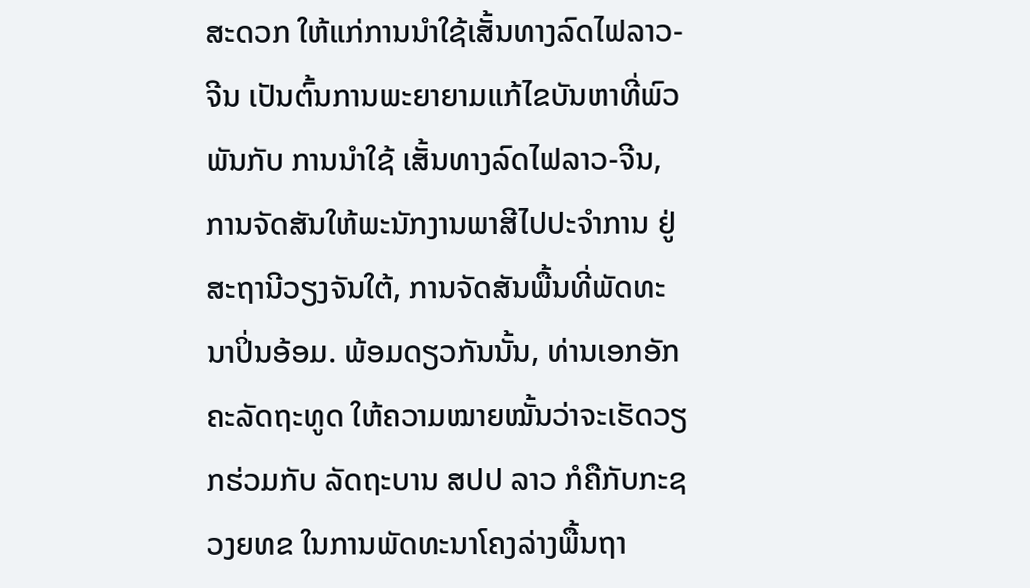ສະດວກ ໃຫ້ແກ່ການນຳໃຊ້ເສັ້ນທາງລົດໄຟລາວ-ຈີນ ເປັນຕົ້ນການພະຍາຍາມແກ້ໄຂບັນຫາທີ່ພົວພັນກັບ ການນຳໃຊ້ ເສັ້ນທາງລົດໄຟລາວ-ຈີນ, ການຈັດສັນໃຫ້ພະນັກງານພາສີໄປປະຈຳການ ຢູ່ສະຖານີວຽງຈັນໃຕ້, ການຈັດສັນພື້ນທີ່ພັດທະນາປິ່ນອ້ອມ. ພ້ອມດຽວກັນນັ້ນ, ທ່ານເອກອັກຄະລັດຖະທູດ ໃຫ້ຄວາມໝາຍໝັ້ນວ່າຈະເຮັດວຽກຮ່ວມກັບ ລັດຖະບານ ສປປ ລາວ ກໍຄືກັບກະຊວງຍທຂ ໃນການພັດທະນາໂຄງລ່າງພື້ນຖາ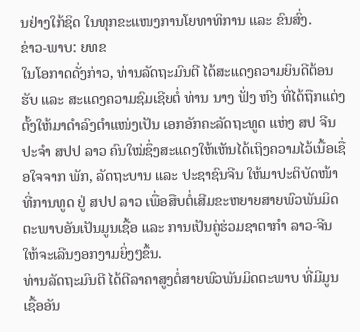ນຢ່າງໃກ້ຊິດ ໃນທຸກຂະແໜງການໂຍທາທິການ ແລະ ຂົນສົ່ງ.
ຂ່າວ-ພາບ: ຍທຂ
ໃນໂອກາດດັ່ງກ່າວ, ທ່ານລັດຖະມົນຕີ ໄດ້ສະແດງຄວາມຍິນດີຕ້ອນຮັບ ແລະ ສະແດງຄວາມຊົມເຊີຍຕໍ່ ທ່ານ ນາງ ຟັ່ງ ຫົງ ທີ່ໄດ້ຖືກແຕ່ງຕັ້ງໃຫ້ມາດໍາລົງຕໍາແໜ່ງເປັນ ເອກອັກຄະລັດຖະທູດ ແຫ່ງ ສປ ຈີນ ປະຈໍາ ສປປ ລາວ ຄົນໃໝ່ຊຶ່ງສະແດງໃຫ້ເຫັນໄດ້ເຖິງຄວາມໄວ້ເນື້ອເຊື່ອໃຈຈາກ ພັກ, ລັດຖະບານ ແລະ ປະຊາຊົນຈີນ ໃຫ້ມາປະຕິບັດໜ້າທີ່ການທູດ ຢູ່ ສປປ ລາວ ເພື່ອສືບຕໍ່ເສີມຂະຫຍາຍສາຍພົວພັນມິດຕະພາບອັນເປັນມູນເຊື້ອ ແລະ ການເປັນຄູ່ຮ່ວມຊາຕາກໍາ ລາວ-ຈີນ ໃຫ້ຈະເລີນງອກງາມຍິ່ງໆຂຶ້ນ.
ທ່ານລັດຖະມົນຕີ ໄດ້ຕີລາຄາສູງຕໍ່ສາຍພົວພັນມິດຕະພາບ ທີ່ມີມູນເຊື້ອອັນ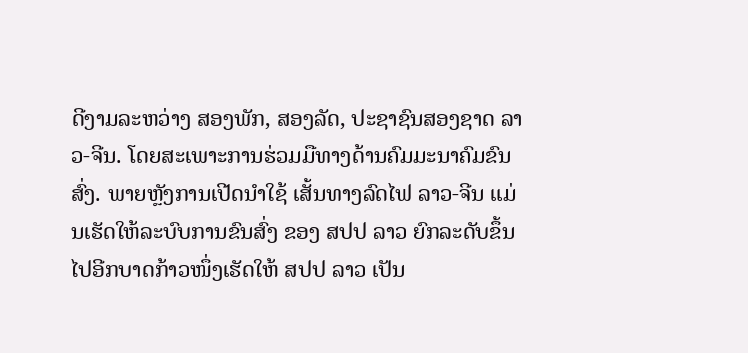ດີງາມລະຫວ່າງ ສອງພັກ, ສອງລັດ, ປະຊາຊົນສອງຊາດ ລາວ-ຈີນ. ໂດຍສະເພາະການຮ່ວມມືທາງດ້ານຄົມມະນາຄົມຂົນສົ່ງ. ພາຍຫຼັງການເປີດນຳໃຊ້ ເສັ້ນທາງລົດໄຟ ລາວ-ຈີນ ແມ່ນເຮັດໃຫ້ລະບົບການຂົນສົ່ງ ຂອງ ສປປ ລາວ ຍົກລະດັບຂຶ້ນໄປອີກບາດກ້າວໜຶ່ງເຮັດໃຫ້ ສປປ ລາວ ເປັນ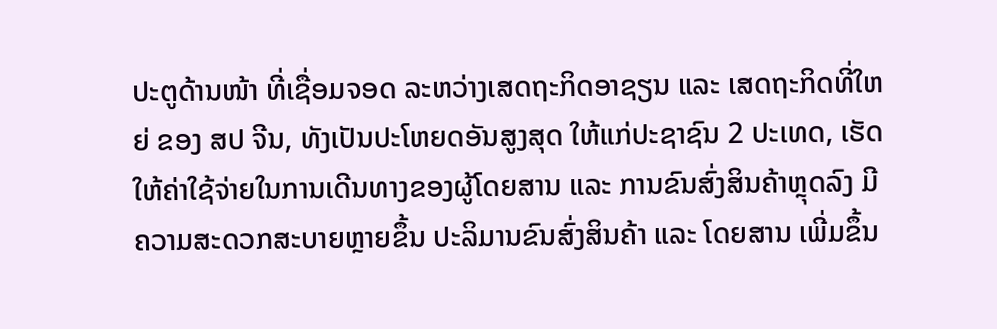ປະຕູດ້ານໜ້າ ທີ່ເຊື່ອມຈອດ ລະຫວ່າງເສດຖະກິດອາຊຽນ ແລະ ເສດຖະກິດທີ່ໃຫຍ່ ຂອງ ສປ ຈີນ, ທັງເປັນປະໂຫຍດອັນສູງສຸດ ໃຫ້ແກ່ປະຊາຊົນ 2 ປະເທດ, ເຮັດໃຫ້ຄ່າໃຊ້ຈ່າຍໃນການເດີນທາງຂອງຜູ້ໂດຍສານ ແລະ ການຂົນສົ່ງສິນຄ້າຫຼຸດລົງ ມີຄວາມສະດວກສະບາຍຫຼາຍຂຶ້ນ ປະລິມານຂົນສົ່ງສິນຄ້າ ແລະ ໂດຍສານ ເພີ່ມຂຶ້ນ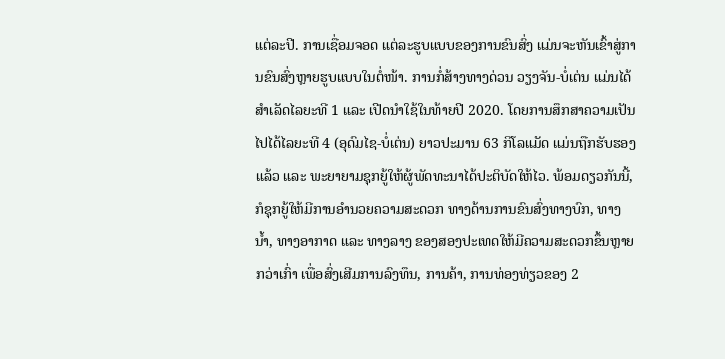ແຕ່ລະປີ. ການເຊື່ອມຈອດ ແຕ່ລະຮູບແບບຂອງການຂົນສົ່ງ ແມ່ນຈະຫັນເຂົ້າສູ່ການຂົນສົ່ງຫຼາຍຮູບແບບໃນຕໍ່ໜ້າ. ການກໍ່ສ້າງທາງດ່ວນ ວຽງຈັນ-ບໍ່ເຕ່ນ ແມ່ນໄດ້ສຳເລັດໄລຍະທີ 1 ແລະ ເປີດນຳໃຊ້ໃນທ້າຍປີ 2020. ໂດຍການສຶກສາຄວາມເປັນໄປໄດ້ໄລຍະທີ 4 (ອຸດົມໄຊ-ບໍ່ເຕ່ນ) ຍາວປະມານ 63 ກິໂລແມັດ ແມ່ນຖືກຮັບຮອງແລ້ວ ແລະ ພະຍາຍາມຊຸກຍູ້ໃຫ້ຜູ້ພັດທະນາໄດ້ປະຕິບັດໃຫ້ໄວ. ພ້ອມດຽວກັນນີ້, ກໍຊຸກຍູ້ໃຫ້ມີການອຳນວຍຄວາມສະດວກ ທາງດ້ານການຂົນສົ່ງທາງບົກ, ທາງນໍ້າ, ທາງອາກາດ ແລະ ທາງລາງ ຂອງສອງປະເທດໃຫ້ມີຄວາມສະດວກຂຶ້ນຫຼາຍກວ່າເກົ່າ ເພື່ອສົ່ງເສີມການລົງທຶນ, ການຄ້າ, ການທ່ອງທ່ຽວຂອງ 2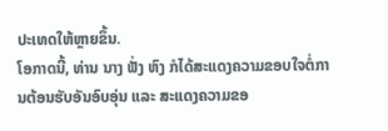ປະເທດໃຫ້ຫຼາຍຂຶ້ນ.
ໂອກາດນີ້, ທ່ານ ນາງ ຟັ່ງ ຫົງ ກໍໄດ້ສະແດງຄວາມຂອບໃຈຕໍ່ການຕ້ອນຮັບອັນອົບອຸ່ນ ແລະ ສະແດງຄວາມຂອ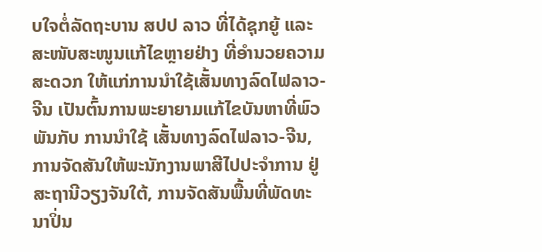ບໃຈຕໍ່ລັດຖະບານ ສປປ ລາວ ທີ່ໄດ້ຊຸກຍູ້ ແລະ ສະໜັບສະໜູນແກ້ໄຂຫຼາຍຢ່າງ ທີ່ອຳນວຍຄວາມສະດວກ ໃຫ້ແກ່ການນຳໃຊ້ເສັ້ນທາງລົດໄຟລາວ-ຈີນ ເປັນຕົ້ນການພະຍາຍາມແກ້ໄຂບັນຫາທີ່ພົວພັນກັບ ການນຳໃຊ້ ເສັ້ນທາງລົດໄຟລາວ-ຈີນ, ການຈັດສັນໃຫ້ພະນັກງານພາສີໄປປະຈຳການ ຢູ່ສະຖານີວຽງຈັນໃຕ້, ການຈັດສັນພື້ນທີ່ພັດທະນາປິ່ນ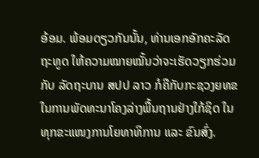ອ້ອມ. ພ້ອມດຽວກັນນັ້ນ, ທ່ານເອກອັກຄະລັດຖະທູດ ໃຫ້ຄວາມໝາຍໝັ້ນວ່າຈະເຮັດວຽກຮ່ວມກັບ ລັດຖະບານ ສປປ ລາວ ກໍຄືກັບກະຊວງຍທຂ ໃນການພັດທະນາໂຄງລ່າງພື້ນຖານຢ່າງໃກ້ຊິດ ໃນທຸກຂະແໜງການໂຍທາທິການ ແລະ ຂົນສົ່ງ.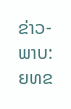ຂ່າວ-ພາບ: ຍທຂ